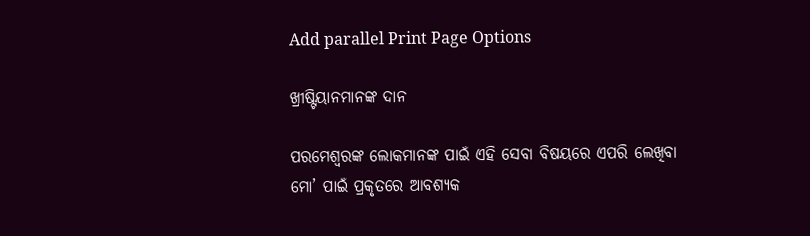Add parallel Print Page Options

ଖ୍ରୀଷ୍ଟିୟାନମାନଙ୍କ ଦାନ

ପରମେଶ୍ୱରଙ୍କ ଲୋକମାନଙ୍କ ପାଇଁ ଏହି ସେବା ବିଷୟରେ ଏପରି ଲେଖିବା ମୋ’ ପାଇଁ ପ୍ରକୃତରେ ଆବଶ୍ୟକ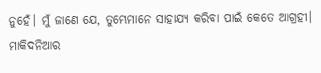ନୁହେଁ। ମୁଁ ଜାଣେ ଯେ, ତୁମ୍ଭେମାନେ ସାହାଯ୍ୟ କରିବା ପାଇଁ କେତେ ଆଗ୍ରହୀ। ମାକିଦନିଆର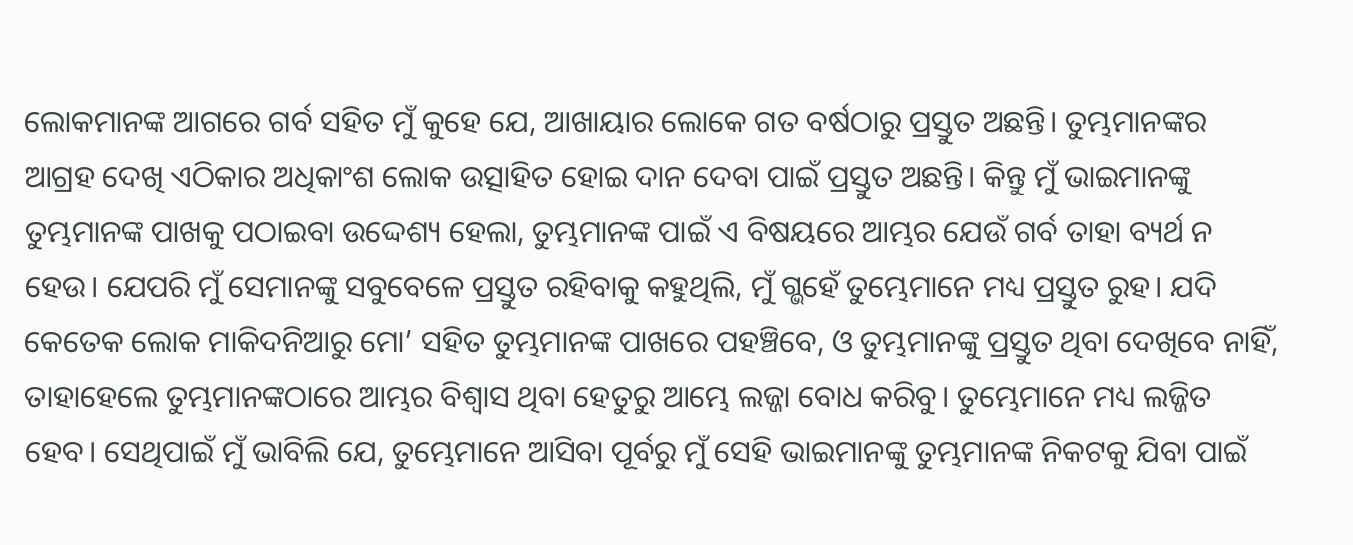ଲୋକମାନଙ୍କ ଆଗରେ ଗର୍ବ ସହିତ ମୁଁ କୁହେ ଯେ, ଆଖାୟାର ଲୋକେ ଗତ ବର୍ଷଠାରୁ ପ୍ରସ୍ତୁତ ଅଛନ୍ତି। ତୁମ୍ଭମାନଙ୍କର ଆଗ୍ରହ ଦେଖି ଏଠିକାର ଅଧିକାଂଶ ଲୋକ ଉତ୍ସାହିତ ହୋଇ ଦାନ ଦେବା ପାଇଁ ପ୍ରସ୍ତୁତ ଅଛନ୍ତି। କିନ୍ତୁ ମୁଁ ଭାଇମାନଙ୍କୁ ତୁମ୍ଭମାନଙ୍କ ପାଖକୁ ପଠାଇବା ଉଦ୍ଦେଶ୍ୟ ହେଲା, ତୁମ୍ଭମାନଙ୍କ ପାଇଁ ଏ ବିଷୟରେ ଆମ୍ଭର ଯେଉଁ ଗର୍ବ ତାହା ବ୍ୟର୍ଥ ନ ହେଉ। ଯେପରି ମୁଁ ସେମାନଙ୍କୁ ସବୁବେଳେ ପ୍ରସ୍ତୁତ ରହିବାକୁ କହୁଥିଲି, ମୁଁ ଗ୍ଭହେଁ ତୁମ୍ଭେମାନେ ମଧ୍ୟ ପ୍ରସ୍ତୁତ ରୁହ। ଯଦି କେତେକ ଲୋକ ମାକିଦନିଆରୁ ମୋ’ ସହିତ ତୁମ୍ଭମାନଙ୍କ ପାଖରେ ପହଞ୍ଚିବେ, ଓ ତୁମ୍ଭମାନଙ୍କୁ ପ୍ରସ୍ତୁତ ଥିବା ଦେଖିବେ ନାହିଁ, ତାହାହେଲେ ତୁମ୍ଭମାନଙ୍କଠାରେ ଆମ୍ଭର ବିଶ୍ୱାସ ଥିବା ହେତୁରୁ ଆମ୍ଭେ ଲଜ୍ଜା ବୋଧ କରିବୁ। ତୁମ୍ଭେମାନେ ମଧ୍ୟ ଲଜ୍ଜିତ ହେବ। ସେଥିପାଇଁ ମୁଁ ଭାବିଲି ଯେ, ତୁମ୍ଭେମାନେ ଆସିବା ପୂର୍ବରୁ ମୁଁ ସେହି ଭାଇମାନଙ୍କୁ ତୁମ୍ଭମାନଙ୍କ ନିକଟକୁ ଯିବା ପାଇଁ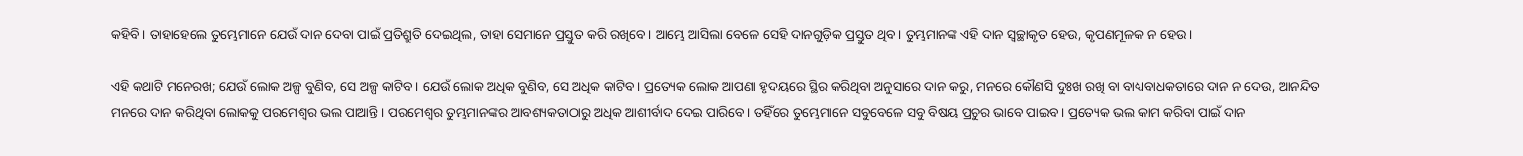କହିବି। ତାହାହେଲେ ତୁମ୍ଭେମାନେ ଯେଉଁ ଦାନ ଦେବା ପାଇଁ ପ୍ରତିଶ୍ରୁତି ଦେଇଥିଲ, ତାହା ସେମାନେ ପ୍ରସ୍ତୁତ କରି ରଖିବେ। ଆମ୍ଭେ ଆସିଲା ବେଳେ ସେହି ଦାନଗୁଡ଼ିକ ପ୍ରସ୍ତୁତ ଥିବ। ତୁମ୍ଭମାନଙ୍କ ଏହି ଦାନ ସ୍ୱଚ୍ଛାକୃତ ହେଉ, କୃପଣମୂଳକ ନ ହେଉ।

ଏହି କଥାଟି ମନେରଖ; ଯେଉଁ ଲୋକ ଅଳ୍ପ ବୁଣିବ, ସେ ଅଳ୍ପ କାଟିବ। ଯେଉଁ ଲୋକ ଅଧିକ ବୁଣିବ, ସେ ଅଧିକ କାଟିବ। ପ୍ରତ୍ୟେକ ଲୋକ ଆପଣା ହୃଦୟରେ ସ୍ଥିର କରିଥିବା ଅନୁସାରେ ଦାନ କରୁ, ମନରେ କୌଣସି ଦୁଃଖ ରଖି ବା ବାଧ୍ୟବାଧକତାରେ ଦାନ ନ ଦେଉ, ଆନନ୍ଦିତ ମନରେ ଦାନ କରିଥିବା ଲୋକକୁ ପରମେଶ୍ୱର ଭଲ ପାଆନ୍ତି। ପରମେଶ୍ୱର ତୁମ୍ଭମାନଙ୍କର ଆବଶ୍ୟକତାଠାରୁ ଅଧିକ ଆଶୀର୍ବାଦ ଦେଇ ପାରିବେ। ତହିଁରେ ତୁମ୍ଭେମାନେ ସବୁବେଳେ ସବୁ ବିଷୟ ପ୍ରଚୁର ଭାବେ ପାଇବ। ପ୍ରତ୍ୟେକ ଭଲ କାମ କରିବା ପାଇଁ ଦାନ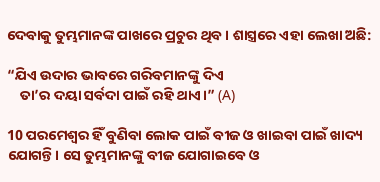ଦେବାକୁ ତୁମ୍ଭମାନଙ୍କ ପାଖରେ ପ୍ରଚୁର ଥିବ। ଶାସ୍ତ୍ରରେ ଏହା ଲେଖା ଅଛି:

“ଯିଏ ଉଦାର ଭାବରେ ଗରିବମାନଙ୍କୁ ଦିଏ
    ତା’ର ଦୟା ସର୍ବଦା ପାଇଁ ରହି ଥାଏ।” (A)

10 ପରମେଶ୍ୱର ହିଁ ବୁଣିବା ଲୋକ ପାଇଁ ବୀଜ ଓ ଖାଇବା ପାଇଁ ଖାଦ୍ୟ ଯୋଗନ୍ତି। ସେ ତୁମ୍ଭମାନଙ୍କୁ ବୀଜ ଯୋଗାଇବେ ଓ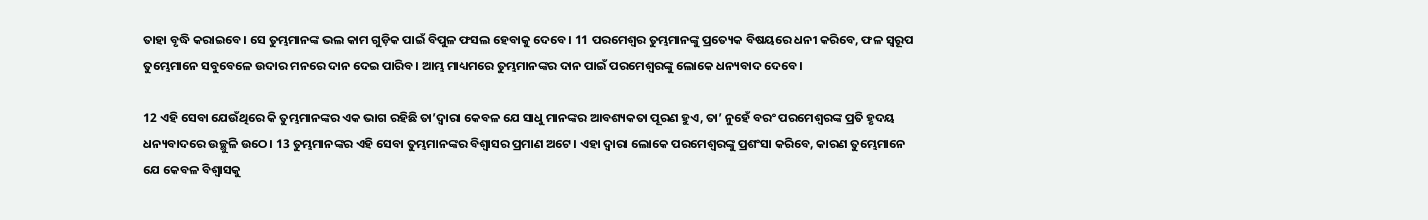ତାହା ବୃଦ୍ଧି କରାଇବେ। ସେ ତୁମ୍ଭମାନଙ୍କ ଭଲ କାମ ଗୁଡ଼ିକ ପାଇଁ ବିପୁଳ ଫସଲ ହେବାକୁ ଦେବେ। 11 ପରମେଶ୍ୱର ତୁମ୍ଭମାନଙ୍କୁ ପ୍ରତ୍ୟେକ ବିଷୟରେ ଧନୀ କରିବେ, ଫଳ ସ୍ୱରୂପ ତୁମ୍ଭେମାନେ ସବୁବେଳେ ଉଦାର ମନରେ ଦାନ ଦେଇ ପାରିବ। ଆମ୍ଭ ମାଧ୍ୟମରେ ତୁମ୍ଭମାନଙ୍କର ଦାନ ପାଇଁ ପରମେଶ୍ୱରଙ୍କୁ ଲୋକେ ଧନ୍ୟବାଦ ଦେବେ।

12 ଏହି ସେବା ଯେଉଁଥିରେ କି ତୁମ୍ଭମାନଙ୍କର ଏକ ଭାଗ ରହିଛି ତା’ଦ୍ୱାରା କେବଳ ଯେ ସାଧୁ ମାନଙ୍କର ଆବଶ୍ୟକତା ପୂରଣ ହୁଏ, ତା’ ନୁହେଁ ବରଂ ପରମେଶ୍ୱରଙ୍କ ପ୍ରତି ହୃଦୟ ଧନ୍ୟବାଦରେ ଉଚ୍ଛୁଳି ଉଠେ। 13 ତୁମ୍ଭମାନଙ୍କର ଏହି ସେବା ତୁମ୍ଭମାନଙ୍କର ବିଶ୍ୱାସର ପ୍ରମାଣ ଅଟେ। ଏହା ଦ୍ୱାରା ଲୋକେ ପରମେଶ୍ୱରଙ୍କୁ ପ୍ରଶଂସା କରିବେ, କାରଣ ତୁମ୍ଭେମାନେ ଯେ କେବଳ ବିଶ୍ୱାସକୁ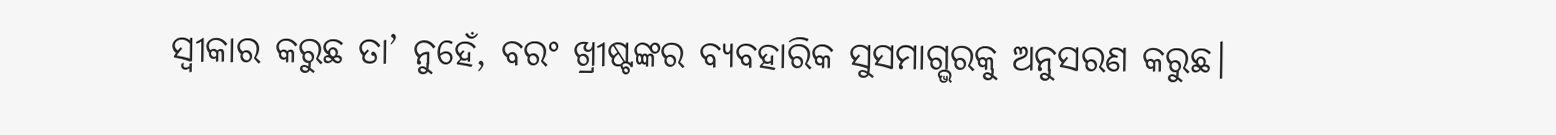ସ୍ୱୀକାର କରୁଛ ତା’ ନୁହେଁ, ବରଂ ଖ୍ରୀଷ୍ଟଙ୍କର ବ୍ୟବହାରିକ ସୁସମାଗ୍ଭରକୁ ଅନୁସରଣ କରୁଛ।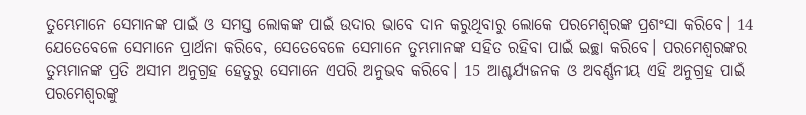ତୁମ୍ଭେମାନେ ସେମାନଙ୍କ ପାଇଁ ଓ ସମସ୍ତ ଲୋକଙ୍କ ପାଇଁ ଉଦାର ଭାବେ ଦାନ କରୁଥିବାରୁ ଲୋକେ ପରମେଶ୍ୱରଙ୍କ ପ୍ରଶଂସା କରିବେ। 14 ଯେତେବେଳେ ସେମାନେ ପ୍ରାର୍ଥନା କରିବେ, ସେତେବେଳେ ସେମାନେ ତୁମ୍ଭମାନଙ୍କ ସହିତ ରହିବା ପାଇଁ ଇଚ୍ଛା କରିବେ। ପରମେଶ୍ୱରଙ୍କର ତୁମ୍ଭମାନଙ୍କ ପ୍ରତି ଅସୀମ ଅନୁଗ୍ରହ ହେତୁରୁ ସେମାନେ ଏପରି ଅନୁଭବ କରିବେ। 15 ଆଶ୍ଚର୍ଯ୍ୟଜନକ ଓ ଅବର୍ଣ୍ଣନୀୟ ଏହି ଅନୁଗ୍ରହ ପାଇଁ ପରମେଶ୍ୱରଙ୍କୁ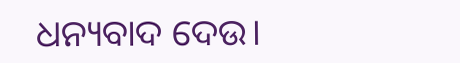ଧନ୍ୟବାଦ ଦେଉ।